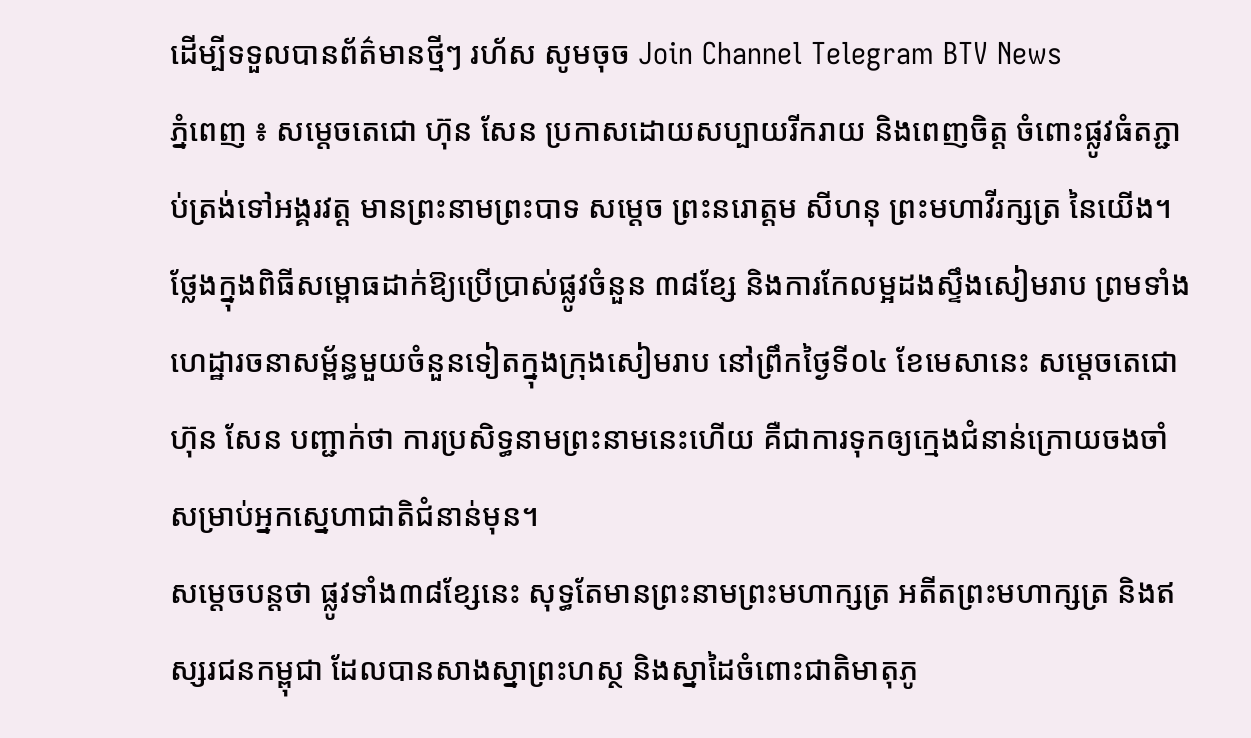ដើម្បីទទួលបានព័ត៌មានថ្មីៗ រហ័ស សូមចុច Join Channel Telegram BTV News
ភ្នំពេញ ៖ សម្ដេចតេជោ ហ៊ុន សែន ប្រកាសដោយសប្បាយរីករាយ និងពេញចិត្ត ចំពោះផ្លូវធំតភ្ជាប់ត្រង់ទៅអង្គរវត្ត មានព្រះនាមព្រះបាទ សម្ដេច ព្រះនរោត្តម សីហនុ ព្រះមហាវីរក្សត្រ នៃយើង។
ថ្លែងក្នុងពិធីសម្ពោធដាក់ឱ្យប្រើប្រាស់ផ្លូវចំនួន ៣៨ខ្សែ និងការកែលម្អដងស្ទឹងសៀមរាប ព្រមទាំងហេដ្ឋារចនាសម្ព័ន្ធមួយចំនួនទៀតក្នុងក្រុងសៀមរាប នៅព្រឹកថ្ងៃទី០៤ ខែមេសានេះ សម្តេចតេជោ ហ៊ុន សែន បញ្ជាក់ថា ការប្រសិទ្ធនាមព្រះនាមនេះហើយ គឺជាការទុកឲ្យក្មេងជំនាន់ក្រោយចងចាំ សម្រាប់អ្នកស្នេហាជាតិជំនាន់មុន។
សម្តេចបន្តថា ផ្លូវទាំង៣៨ខ្សែនេះ សុទ្ធតែមានព្រះនាមព្រះមហាក្សត្រ អតីតព្រះមហាក្សត្រ និងឥស្សរជនកម្ពុជា ដែលបានសាងស្នាព្រះហស្ថ និងស្នាដៃចំពោះជាតិមាតុភូ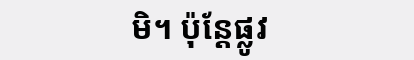មិ។ ប៉ុន្ដែផ្លូវ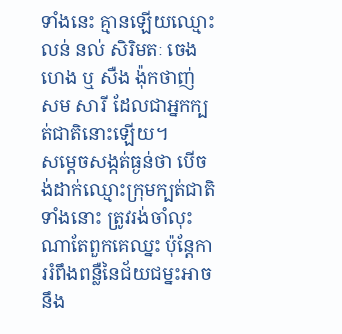ទាំងនេះ គ្មានឡើយឈ្មោះ លន់ នល់ សិរិមតៈ ចេងហេង ឬ សឺង ង៉ុកថាញ់ សម សារី ដែលជាអ្នកក្បត់ជាតិនោះឡើយ។
សម្ដេចសង្កត់ធ្ងន់ថា បើចង់ដាក់ឈ្មោះក្រុមក្បត់ជាតិទាំងនោះ ត្រូវរង់ចាំលុះណាតែពួកគេឈ្នះ ប៉ុន្ដែការរំពឹងពន្លឺនៃជ័យជម្នះអាចនឹង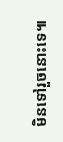មិនទៅរួចនោះទេ៕